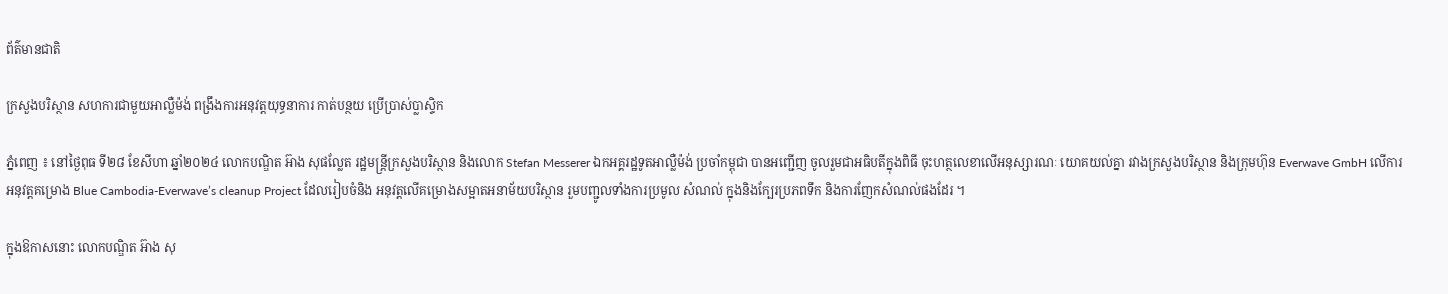ព័ត៌មានជាតិ

ក្រសួងបរិស្ថាន សហការជាមួយអាល្លឺម៉ង់ ពង្រឹងការអនុវត្តយុទ្ធនាការ កាត់បន្ថយ ប្រើប្រាស់ប្លាស្ទិក

ភ្នំពេញ ៖ នៅថ្ងៃពុធ ទី២៨ ខែសីហា ឆ្នាំ២០២៤ លោកបណ្ឌិត អ៊ាង សុផល្លែត រដ្ឋមន្រ្តីក្រសួងបរិស្ថាន និងលោក Stefan Messerer ឯកអគ្គរដ្ឋទូតអាល្លឺម៉ង់ ប្រចាំកម្ពុជា បានអញ្ជើញ ចូលរួមជាអធិបតីក្នុងពិធី ចុះហត្ថលេខាលើអនុស្សារណៈ យោគយល់គ្នា រវាងក្រសួងបរិស្ថាន និងក្រុមហ៊ុន Everwave GmbH លើការអនុវត្តគម្រោង Blue Cambodia-Everwave’s cleanup Project ដែលរៀបចំនិង អនុវត្តលើគម្រោងសម្អាតអនាម័យបរិស្ថាន រួមបញ្ជូលទាំងការប្រមូល សំណល់ ក្នុងនិងក្បែរប្រភពទឹក និងការញែកសំណល់ផងដែរ ។

ក្នុងឱកាសនោះ លោកបណ្ឌិត អ៊ាង សុ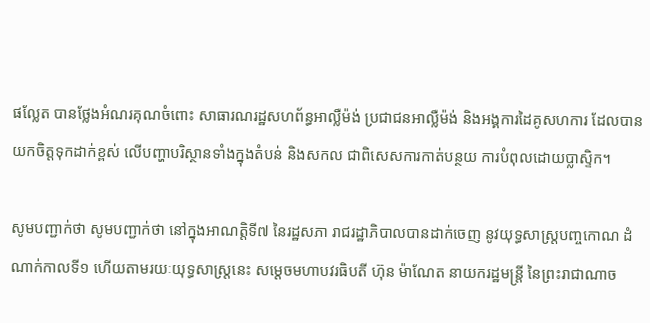ផល្លែត បានថ្លែងអំណរគុណចំពោះ សាធារណរដ្ឋសហព័ន្ធអាល្លឺម៉ង់ ប្រជាជនអាល្លឺម៉ង់ និងអង្គការដៃគូសហការ ដែលបានយកចិត្តទុកដាក់ខ្ពស់ លើបញ្ហាបរិស្ថានទាំងក្នុងតំបន់ និងសកល ជាពិសេសការកាត់បន្ថយ ការបំពុលដោយប្លាស្ទិក។

សូមបញ្ជាក់ថា សូមបញ្ជាក់ថា នៅក្នុងអាណត្តិទី៧ នៃរដ្ឋសភា រាជរដ្ឋាភិបាលបានដាក់ចេញ នូវយុទ្ធសាស្ត្របញ្ចកោណ ដំណាក់កាលទី១ ហើយតាមរយៈយុទ្ធសាស្ត្រនេះ សម្ដេចមហាបវរធិបតី ហ៊ុន ម៉ាណែត នាយករដ្ឋមន្ត្រី នៃព្រះរាជាណាច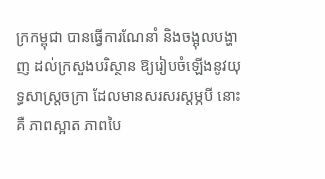ក្រកម្ពុជា បានធ្វើការណែនាំ និងចង្អុលបង្ហាញ ដល់ក្រសួងបរិស្ថាន ឱ្យរៀបចំឡើងនូវយុទ្ធសាស្ត្រចក្រា ដែលមានសរសរស្ដម្ភបី នោះគឺ ភាពស្អាត ភាពបៃ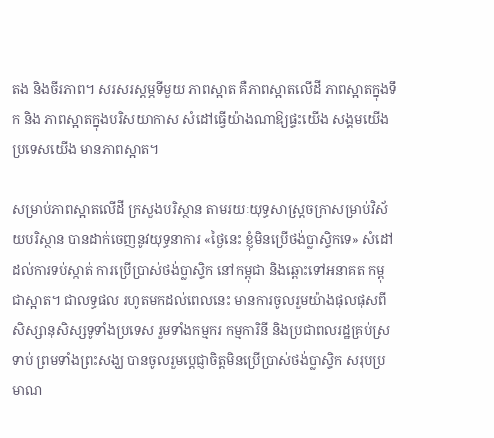តង និងចីរភាព។ សរសរស្ដម្ភទីមួយ ភាពស្អាត គឺភាពស្អាតលើដី ភាពស្អាតក្នុងទឹក និង ភាពស្អាតក្នុងបរិសយាកាស សំដៅធ្វើយ៉ាងណាឱ្យផ្ទះយើង សង្គមយើង ប្រទេសយើង មានភាពស្អាត។

សម្រាប់ភាពស្អាតលើដី ក្រសួងបរិស្ថាន តាមរយៈយុទ្ធសាស្ត្រចក្រាសម្រាប់វិស័យបរិស្ថាន បានដាក់ចេញនូវយុទ្ធនាការ «ថ្ងៃនេះ ខ្ញុំមិនប្រើថង់ប្លាស្ទិកទេ» សំដៅដល់ការទប់ស្កាត់ ការប្រើប្រាស់ថង់ប្លាស្ទិក នៅកម្ពុជា និងឆ្ពោះទៅអនាគត កម្ពុជាស្អាត។ ជាលទ្ធផល រហូតមកដល់ពេលនេះ មានការចូលរួមយ៉ាងផុលផុសពីសិស្សានុសិស្សទូទាំងប្រទេស រួមទាំងកម្មករ កម្មការិនី និងប្រជាពលរដ្ឋគ្រប់ស្រទាប់ ព្រមទាំងព្រះសង្ឃ បានចូលរួមប្ដេជ្ញាចិត្តមិនប្រើប្រាស់ថង់ប្លាស្ទិក សរុបប្រមាណ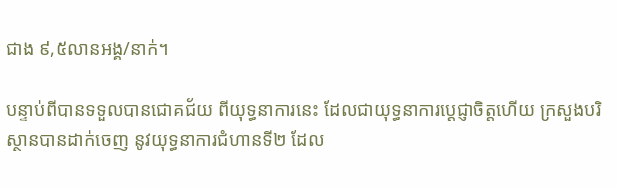ជាង ៩,៥លានអង្គ/នាក់។

បន្ទាប់ពីបានទទួលបានជោគជ័យ ពីយុទ្ធនាការនេះ ដែលជាយុទ្ធនាការប្ដេជ្ញាចិត្តហើយ ក្រសួងបរិស្ថានបានដាក់ចេញ នូវយុទ្ធនាការជំហានទី២ ដែល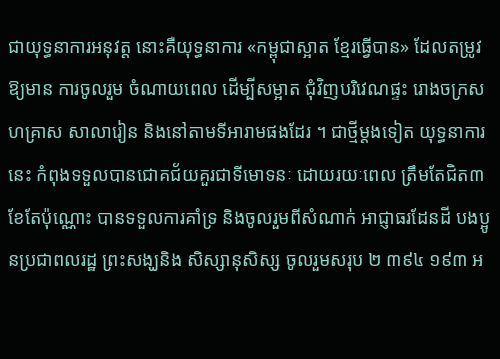ជាយុទ្ធនាការអនុវត្ត នោះគឺយុទ្ធនាការ «កម្ពុជាស្អាត ខ្មែរធ្វើបាន» ដែលតម្រូវឱ្យមាន ការចូលរួម ចំណាយពេល ដើម្បីសម្អាត ជុំវិញបរិវេណផ្ទះ រោងចក្រសហគ្រាស សាលារៀន និងនៅតាមទីអារាមផងដែរ ។ ជាថ្មីម្ដងទៀត យុទ្ធនាការនេះ កំពុងទទួលបានជោគជ័យគួរជាទីមោទនៈ ដោយរយៈពេល ត្រឹមតែជិត៣ខែតែប៉ុណ្ណោះ បានទទួលការគាំទ្រ និងចូលរួមពីសំណាក់ អាជ្ញាធរដែនដី បងប្អូនប្រជាពលរដ្ឋ ព្រះសង្ឃនិង សិស្សានុសិស្ស ចូលរួមសរុប ២ ៣៩៤ ១៩៣ អ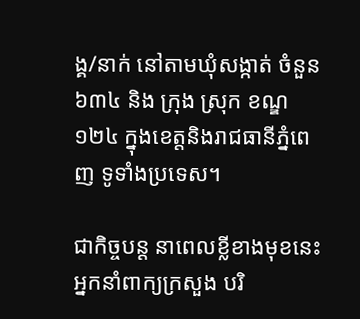ង្គ/នាក់ នៅតាមឃុំសង្កាត់ ចំនួន៦៣៤ និង ក្រុង ស្រុក ខណ្ឌ ១២៤ ក្នុងខេត្តនិងរាជធានីភ្នំពេញ ទូទាំងប្រទេស។

ជាកិច្ចបន្ត នាពេលខ្លីខាងមុខនេះ អ្នកនាំពាក្យក្រសួង បរិ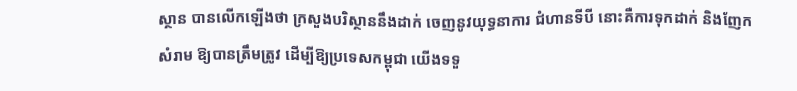ស្ថាន បានលើកឡើងថា ក្រសួងបរិស្ថាននឹងដាក់ ចេញនូវយុទ្ធនាការ ជំហានទីបី នោះគឺការទុកដាក់ និងញែកសំរាម ឱ្យបានត្រឹមត្រូវ ដើម្បីឱ្យប្រទេសកម្ពុជា យើងទទួ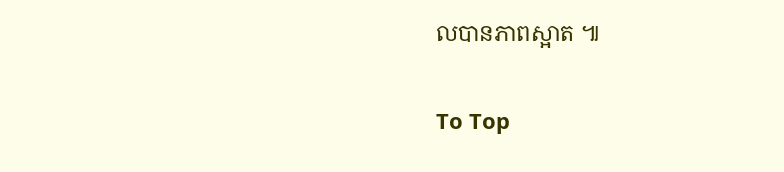លបានភាពស្អាត ៕

To Top